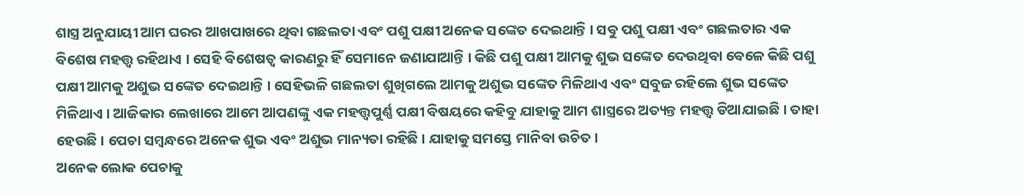ଶାସ୍ତ୍ର ଅନୁଯାୟୀ ଆମ ଘରର ଆଖପାଖରେ ଥିବା ଗଛଲତା ଏବଂ ପଶୁ ପକ୍ଷୀ ଅନେକ ସଙ୍କେତ ଦେଇଥାନ୍ତି । ସବୁ ପଶୁ ପକ୍ଷୀ ଏବଂ ଗଛଲତାର ଏକ ବିଶେଷ ମହତ୍ତ୍ୱ ରହିଥାଏ । ସେହି ବିଶେଷତ୍ୱ କାରଣରୁ ହିଁ ସେମାନେ ଜଣାଯାଆନ୍ତି । କିଛି ପଶୁ ପକ୍ଷୀ ଆମକୁ ଶୁଭ ସଙ୍କେତ ଦେଉଥିବା ବେଳେ କିଛି ପଶୁ ପକ୍ଷୀ ଆମକୁ ଅଶୁଭ ସଙ୍କେତ ଦେଇଥାନ୍ତି । ସେହିଭଳି ଗଛଲତା ଶୁଖିଗଲେ ଆମକୁ ଅଶୁଭ ସଙ୍କେତ ମିଳିଥାଏ ଏବଂ ସବୁଜ ରହିଲେ ଶୁଭ ସଙ୍କେତ ମିଳିଥାଏ । ଆଜିକାର ଲେଖାରେ ଆମେ ଆପଣଙ୍କୁ ଏକ ମହତ୍ତ୍ୱପୁର୍ଣ୍ଣ ପକ୍ଷୀ ବିଷୟରେ କହିବୁ ଯାହାକୁ ଆମ ଶାସ୍ତ୍ରରେ ଅତ୍ୟନ୍ତ ମହତ୍ତ୍ୱ ଡିଆଯାଇଛି । ତାହା ହେଉଛି । ପେଚା ସମ୍ବନ୍ଧରେ ଅନେକ ଶୁଭ ଏବଂ ଅଶୁଭ ମାନ୍ୟତା ରହିଛି । ଯାହାକୁ ସମସ୍ତେ ମାନିବା ଉଚିତ ।
ଅନେକ ଲୋକ ପେଚାକୁ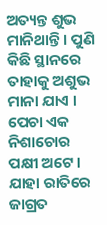ଅତ୍ୟନ୍ତ ଶୁଭ ମାନିଥାନ୍ତି । ପୁଣି କିଛି ସ୍ଥାନରେ ତାହାକୁ ଅଶୁଭ ମାନା ଯାଏ । ପେଚା ଏକ ନିଶାଚୋର ପକ୍ଷୀ ଅଟେ । ଯାହା ରାତିରେ ଜାଗ୍ରତ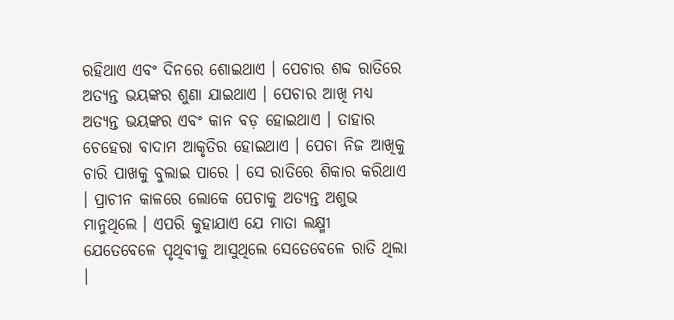ରହିଥାଏ ଏବଂ ଦିନରେ ଶୋଇଥାଏ । ପେଚାର ଶବ୍ଦ ରାତିରେ ଅତ୍ୟନ୍ତ ଭୟଙ୍କର ଶୁଣା ଯାଇଥାଏ । ପେଚାର ଆଖି ମଧ୍ୟ ଅତ୍ୟନ୍ତ ଭୟଙ୍କର ଏବଂ କାନ ବଡ଼ ହୋଇଥାଏ । ତାହାର ଚେହେରା ବାଦାମ ଆକୃତିର ହୋଇଥାଏ । ପେଚା ନିଜ ଆଖିକୁ ଚାରି ପାଖକୁ ବୁଲାଇ ପାରେ । ସେ ରାତିରେ ଶିକାର କରିଥାଏ । ପ୍ରାଚୀନ କାଳରେ ଲୋକେ ପେଚାକୁ ଅତ୍ୟନ୍ତ ଅଶୁଭ ମାନୁଥିଲେ । ଏପରି କୁହାଯାଏ ଯେ ମାତା ଲକ୍ଷ୍ମୀ ଯେତେବେଳେ ପୃଥିବୀକୁ ଆସୁଥିଲେ ସେତେବେଳେ ରାତି ଥିଲା ।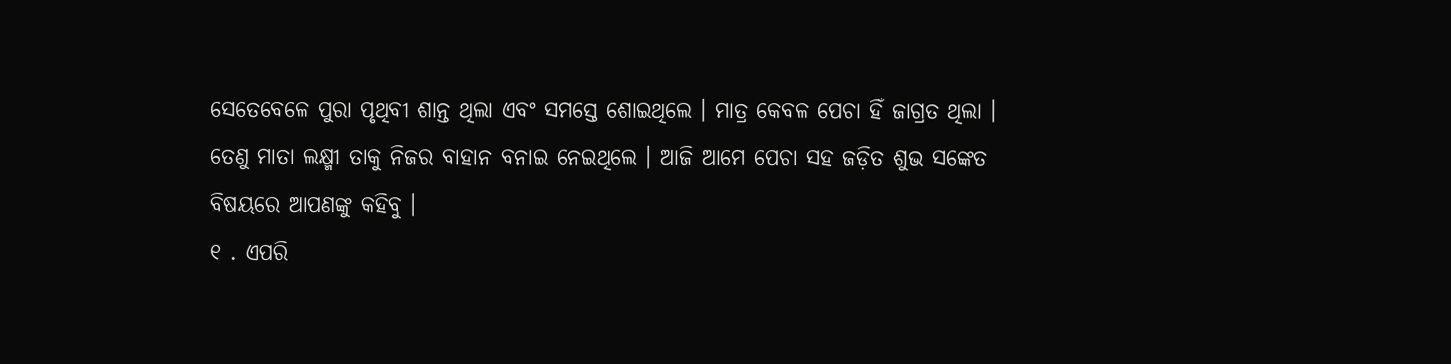ସେତେବେଳେ ପୁରା ପୃଥିବୀ ଶାନ୍ତ ଥିଲା ଏବଂ ସମସ୍ତେ ଶୋଇଥିଲେ । ମାତ୍ର କେବଳ ପେଚା ହିଁ ଜାଗ୍ରତ ଥିଲା । ତେଣୁ ମାତା ଲକ୍ଷ୍ମୀ ତାକୁ ନିଜର ବାହାନ ବନାଇ ନେଇଥିଲେ । ଆଜି ଆମେ ପେଚା ସହ ଜଡ଼ିତ ଶୁଭ ସଙ୍କେତ ବିଷୟରେ ଆପଣଙ୍କୁ କହିବୁ ।
୧ . ଏପରି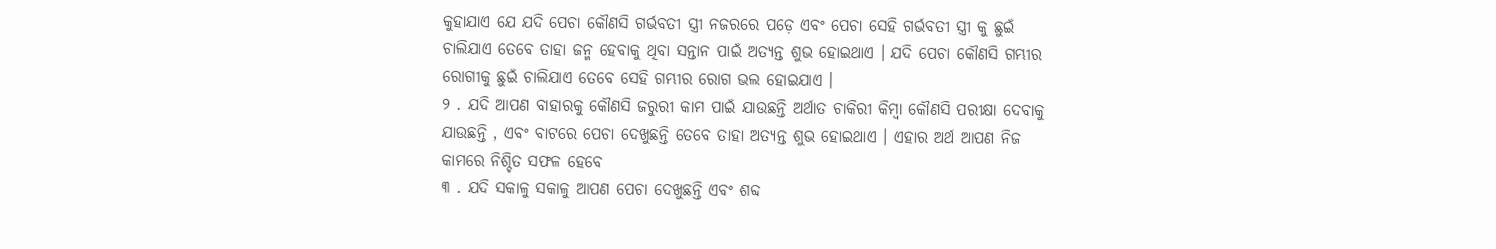କୁହାଯାଏ ଯେ ଯଦି ପେଚା କୌଣସି ଗର୍ଭବତୀ ସ୍ତ୍ରୀ ନଜରରେ ପଡ଼େ ଏବଂ ପେଚା ସେହି ଗର୍ଭବତୀ ସ୍ତ୍ରୀ କୁ ଛୁଇଁ ଚାଲିଯାଏ ତେବେ ତାହା ଜନ୍ମ ହେବାକୁ ଥିବା ସନ୍ତାନ ପାଇଁ ଅତ୍ୟନ୍ତ ଶୁଭ ହୋଇଥାଏ । ଯଦି ପେଚା କୌଣସି ଗମ୍ଭୀର ରୋଗୀକୁ ଛୁଇଁ ଚାଲିଯାଏ ତେବେ ସେହି ଗମ୍ଭୀର ରୋଗ ଭଲ ହୋଇଯାଏ ।
୨ . ଯଦି ଆପଣ ବାହାରକୁ କୌଣସି ଜରୁରୀ କାମ ପାଇଁ ଯାଉଛନ୍ତି ଅର୍ଥାତ ଚାକିରୀ କିମ୍ବା କୌଣସି ପରୀକ୍ଷା ଦେବାକୁ ଯାଉଛନ୍ତି , ଏବଂ ବାଟରେ ପେଚା ଦେଖୁଛନ୍ତି ତେବେ ତାହା ଅତ୍ୟନ୍ତ ଶୁଭ ହୋଇଥାଏ । ଏହାର ଅର୍ଥ ଆପଣ ନିଜ କାମରେ ନିଶ୍ଚିତ ସଫଳ ହେବେ
୩ . ଯଦି ସକାଳୁ ସକାଳୁ ଆପଣ ପେଚା ଦେଖୁଛନ୍ତି ଏବଂ ଶବ୍ଦ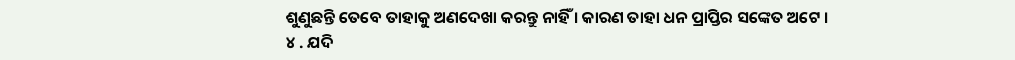ଶୁଣୁଛନ୍ତି ତେବେ ତାହାକୁ ଅଣଦେଖା କରନ୍ତୁ ନାହିଁ । କାରଣ ତାହା ଧନ ପ୍ରାପ୍ତିର ସଙ୍କେତ ଅଟେ ।
୪ . ଯଦି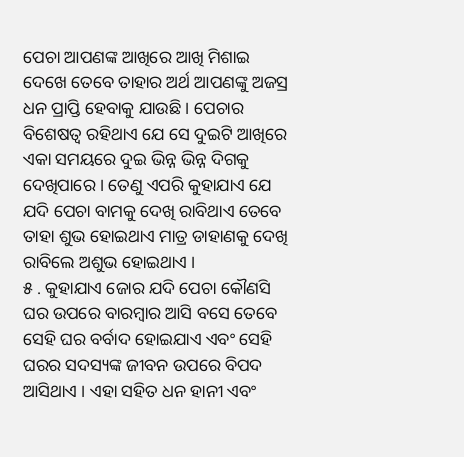ପେଚା ଆପଣଙ୍କ ଆଖିରେ ଆଖି ମିଶାଇ ଦେଖେ ତେବେ ତାହାର ଅର୍ଥ ଆପଣଙ୍କୁ ଅଜସ୍ର ଧନ ପ୍ରାପ୍ତି ହେବାକୁ ଯାଉଛି । ପେଚାର ବିଶେଷତ୍ୱ ରହିଥାଏ ଯେ ସେ ଦୁଇଟି ଆଖିରେ ଏକା ସମୟରେ ଦୁଇ ଭିନ୍ନ ଭିନ୍ନ ଦିଗକୁ ଦେଖିପାରେ । ତେଣୁ ଏପରି କୁହାଯାଏ ଯେ ଯଦି ପେଚା ବାମକୁ ଦେଖି ରାବିଥାଏ ତେବେ ତାହା ଶୁଭ ହୋଇଥାଏ ମାତ୍ର ଡାହାଣକୁ ଦେଖି ରାବିଲେ ଅଶୁଭ ହୋଇଥାଏ ।
୫ . କୁହାଯାଏ ଜୋର ଯଦି ପେଚା କୌଣସି ଘର ଉପରେ ବାରମ୍ବାର ଆସି ବସେ ତେବେ ସେହି ଘର ବର୍ବାଦ ହୋଇଯାଏ ଏବଂ ସେହି ଘରର ସଦସ୍ୟଙ୍କ ଜୀବନ ଉପରେ ବିପଦ ଆସିଥାଏ । ଏହା ସହିତ ଧନ ହାନୀ ଏବଂ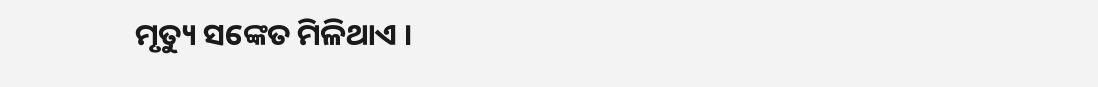ମୃତ୍ୟୁ ସଙ୍କେତ ମିଳିଥାଏ ।